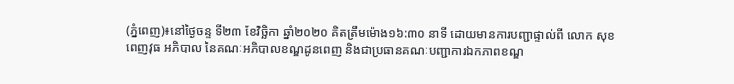(ភ្នំពេញ)៖នៅថ្ងៃចន្ទ ទី២៣ ខែវិច្ឆិកា ឆ្នាំ២០២០ គិតត្រឹមម៉ោង១៦:៣០ នាទី ដោយមានការបញ្ជាផ្ទាល់ពី លោក សុខ ពេញវុធ អភិបាល នៃគណៈអភិបាលខណ្ឌដូនពេញ និងជាប្រធានគណៈបញ្ជាការឯកភាពខណ្ឌ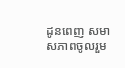ដូនពេញ សមាសភាពចូលរួម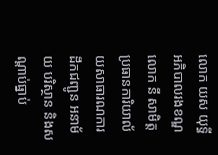លោក យស យុទ្ធី អភិបាលរងខណ្ឌ លោក នី សាមិត្ត ប្រធានការិយាល័យសាធារណការ ដឹកជញ្ជូន អនាម័យ បរិស្ថាន និងសណ្ដាប់ធ្នាប់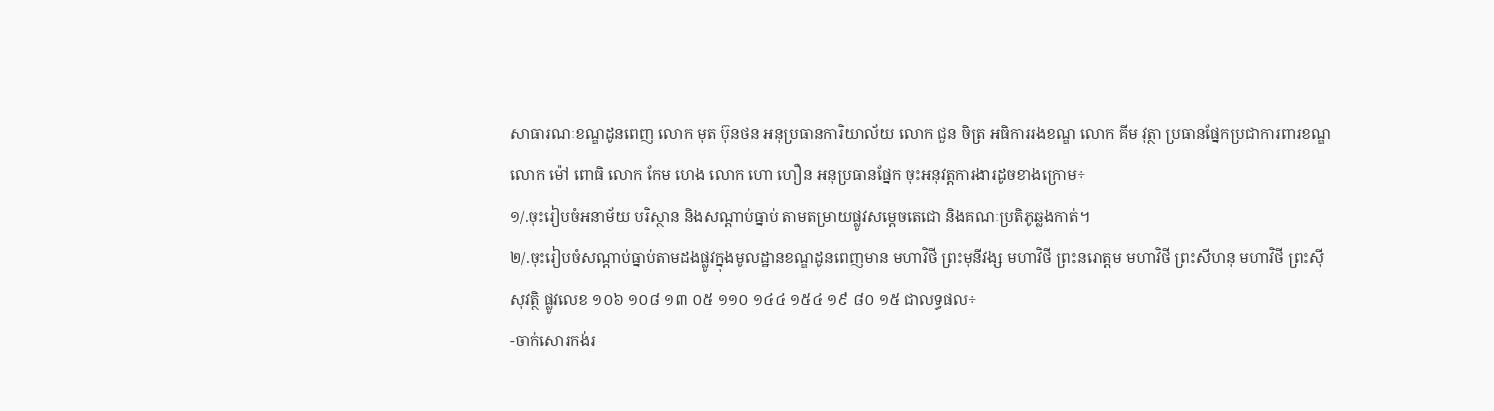សាធារណៈខណ្ឌដូនពេញ លោក មុត ប៊ុនថន អនុប្រធានការិយាល័យ លោក ជួន ចិត្រ អធិការរងខណ្ឌ លោក គីម វុត្ថា ប្រធានផ្នែកប្រជាការពារខណ្ឌ លោក ម៉ៅ ពោធិ លោក កែម ហេង លោក ហោ ហឿន អនុប្រធានផ្នែក ចុះអនុវត្តការងារដូចខាងក្រោម÷
១/.ចុះរៀបចំអនាម័យ បរិស្ថាន និងសណ្តាប់ធ្នាប់ តាមតម្រាយផ្លូវសម្តេចតេជោ និងគណៈប្រតិភូឆ្លងកាត់។
២/.ចុះរៀបចំសណ្តាប់ធ្នាប់តាមដងផ្លូវក្នុងមូលដ្ឋានខណ្ឌដូនពេញមាន មហាវិថី ព្រះមុនីវង្ស មហាវិថី ព្រះនរោត្តម មហាវិថី ព្រះសីហនុ មហាវិថី ព្រះស៊ីសុវត្ថិ ផ្លូវលេខ ១០៦ ១០៨ ១៣ ០៥ ១១០ ១៤៤ ១៥៤ ១៩ ៨០ ១៥ ជាលទ្ធផល÷
-ចាក់សោរកង់រ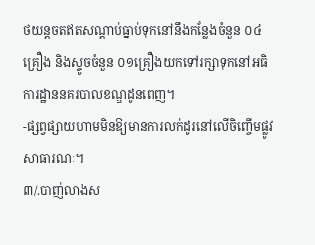ថយន្តចតឥតសណ្តាប់ធ្នាប់ទុកនៅនឹងកន្លែងចំនួន ០៤គ្រឿង និងស្ទូចចំនួន ០១គ្រឿងយកទៅរក្សាទុកនៅអធិការដ្ឋាននគរបាលខណ្ឌដូនពេញ។
-ផ្សព្វផ្សាយហាមមិនឱ្យមានការលក់ដូរនៅលើចិញ្ចើមផ្លូវសាធារណៈ។
៣/.បាញ់លាងស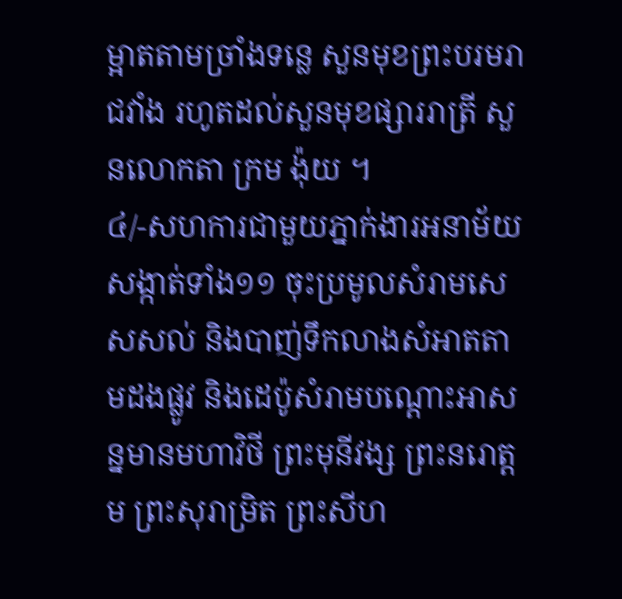ម្អាតតាមច្រាំងទន្លេ សួនមុខព្រះបរមរាជវាំង រហូតដល់សួនមុខផ្សាររាត្រី សួនលោកតា ក្រម ង៉ុយ ។
៤/-សហការជាមួយភ្នាក់ងារអនាម័យសង្កាត់ទាំង១១ ចុះប្រមូលសំរាមសេសសល់ និងបាញ់ទឹកលាងសំអាតតាមដងផ្លូវ និងដេប៉ូសំរាមបណ្តោះអាសន្នមានមហាវិថី ព្រះមុនីវង្ស ព្រះនរោត្តម ព្រះសុរាម្រិត ព្រះសីហ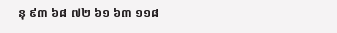នុ ៩៣ ៦៨ ៧២ ៦១ ៦៣ ១១៨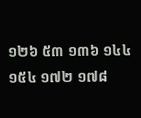១២៦ ៥៣ ១៣៦ ១៤៤ ១៥៤ ១៧២ ១៧៨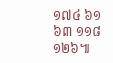១៧៤ ៦១ ៦៣ ១១៨ ១២៦៕